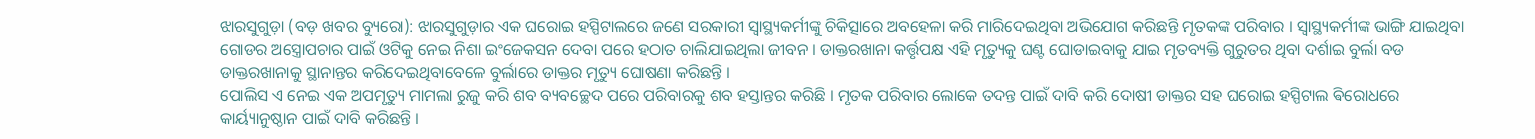ଝାରସୁଗୁଡ଼ା (ବଡ଼ ଖବର ବ୍ୟୁରୋ): ଝାରସୁଗୁଡ଼ାର ଏକ ଘରୋଇ ହସ୍ପିଟାଲରେ ଜଣେ ସରକାରୀ ସ୍ୱାସ୍ଥ୍ୟକର୍ମୀଙ୍କୁ ଚିକିତ୍ସାରେ ଅବହେଳା କରି ମାରିଦେଇଥିବା ଅଭିଯୋଗ କରିଛନ୍ତି ମୃତକଙ୍କ ପରିବାର । ସ୍ୱାସ୍ଥ୍ୟକର୍ମୀଙ୍କ ଭାଙ୍ଗି ଯାଇଥିବା ଗୋଡର ଅସ୍ତ୍ରୋପଚାର ପାଇଁ ଓଟିକୁ ନେଇ ନିଶା ଇଂଜେକସନ ଦେବା ପରେ ହଠାତ ଚାଲିଯାଇଥିଲା ଜୀବନ । ଡାକ୍ତରଖାନା କର୍ତ୍ତୃପକ୍ଷ ଏହି ମୃତ୍ୟୁକୁ ଘଣ୍ଟ ଘୋଡାଇବାକୁ ଯାଇ ମୃତବ୍ୟକ୍ତି ଗୁରୁତର ଥିବା ଦର୍ଶାଇ ବୁର୍ଲା ବଡ ଡାକ୍ତରଖାନାକୁ ସ୍ଥାନାନ୍ତର କରିଦେଇଥିବାବେଳେ ବୁର୍ଲାରେ ଡାକ୍ତର ମୃତ୍ୟୁ ଘୋଷଣା କରିଛନ୍ତି ।
ପୋଲିସ ଏ ନେଇ ଏକ ଅପମୃତ୍ୟୁ ମାମଲା ରୁଜୁ କରି ଶବ ବ୍ୟବଚ୍ଛେଦ ପରେ ପରିବାରକୁ ଶବ ହସ୍ତାନ୍ତର କରିଛି । ମୃତକ ପରିବାର ଲୋକେ ତଦନ୍ତ ପାଇଁ ଦାବି କରି ଦୋଷୀ ଡାକ୍ତର ସହ ଘରୋଇ ହସ୍ପିଟାଲ ଵିରୋଧରେ କାର୍ୟ୍ୟାନୁଷ୍ଠାନ ପାଇଁ ଦାବି କରିଛନ୍ତି ।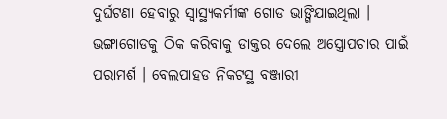ଦୁର୍ଘଟଣା ହେବାରୁ ସ୍ୱାସ୍ଥ୍ୟକର୍ମୀଙ୍କ ଗୋଡ ଭାଙ୍ଗିଯାଇଥିଲା । ଭଙ୍ଗାଗୋଡକୁ ଠିକ କରିବାକୁ ଡାକ୍ତର ଦେଲେ ଅସ୍ତ୍ରୋପଚାର ପାଇଁ ପରାମର୍ଶ । ବେଲପାହଡ ନିକଟସ୍ଥ ବଞ୍ଜାରୀ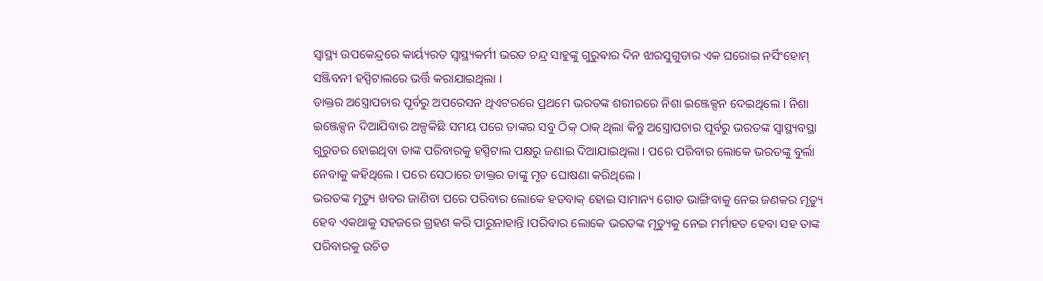ସ୍ୱାସ୍ଥ୍ୟ ଉପକେନ୍ଦ୍ରରେ କାର୍ୟ୍ୟରତ ସ୍ୱାସ୍ଥ୍ୟକର୍ମୀ ଭରତ ଚନ୍ଦ୍ର ସାହୁଙ୍କୁ ଗୁରୁଵାର ଦିନ ଝାରସୁଗୁଡାର ଏକ ଘରୋଇ ନର୍ସିଂହୋମ୍ ସଞ୍ଜିବନୀ ହସ୍ପିଟାଲରେ ଭର୍ତ୍ତି କରାଯାଇଥିଲା ।
ଡାକ୍ତର ଅସ୍ତ୍ରୋପଚାର ପୂର୍ବରୁ ଅପରେସନ ଥିଏଟରରେ ପ୍ରଥମେ ଭରତଙ୍କ ଶରୀରରେ ନିଶା ଇଞ୍ଜେକ୍ସନ ଦେଇଥିଲେ । ନିଶା ଇଞ୍ଜେକ୍ସନ ଦିଆଯିବାର ଅଳ୍ପକିଛି ସମୟ ପରେ ତାଙ୍କର ସବୁ ଠିକ୍ ଠାକ୍ ଥିଲା କିନ୍ତୁ ଅସ୍ତ୍ରୋପଚାର ପୂର୍ବରୁ ଭରତଙ୍କ ସ୍ୱାସ୍ଥ୍ୟବସ୍ଥା ଗୁରୁତର ହୋଇଥିବା ତାଙ୍କ ପରିବାରକୁ ହସ୍ପିଟାଲ ପକ୍ଷରୁ ଜଣାଇ ଦିଆଯାଇଥିଲା । ପରେ ପରିବାର ଲୋକେ ଭରତଙ୍କୁ ବୁର୍ଲା ନେବାକୁ କହିଥିଲେ । ପରେ ସେଠାରେ ଡାକ୍ତର ତାଙ୍କୁ ମୃତ ଘୋଷଣା କରିଥିଲେ ।
ଭରତଙ୍କ ମୃତ୍ୟୁ ଖବର ଜାଣିବା ପରେ ପରିବାର ଲୋକେ ହତବାକ୍ ହୋଇ ସାମାନ୍ୟ ଗୋଡ ଭାଙ୍ଗିବାକୁ ନେଇ ଜଣକର ମୃତ୍ୟୁ ହେବ ଏକଥାକୁ ସହଜରେ ଗ୍ରହଣ କରି ପାରୁନାହାନ୍ତି ।ପରିବାର ଲୋକେ ଭରତଙ୍କ ମୃତ୍ୟୁକୁ ନେଇ ମର୍ମାହତ ହେବା ସହ ତାଙ୍କ ପରିବାରକୁ ଉଚିତ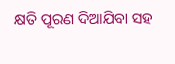କ୍ଷତି ପୂରଣ ଦିଆଯିବା ସହ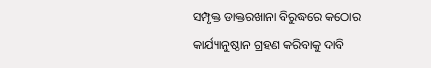ସମ୍ପୃକ୍ତ ଡାକ୍ତରଖାନା ବିରୁଦ୍ଧରେ କଠୋର କାର୍ଯ୍ୟାନୁଷ୍ଠାନ ଗ୍ରହଣ କରିବାକୁ ଦାବି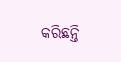କରିଛନ୍ତି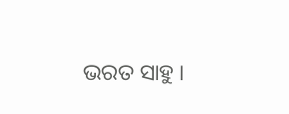ଭରତ ସାହୁ ।